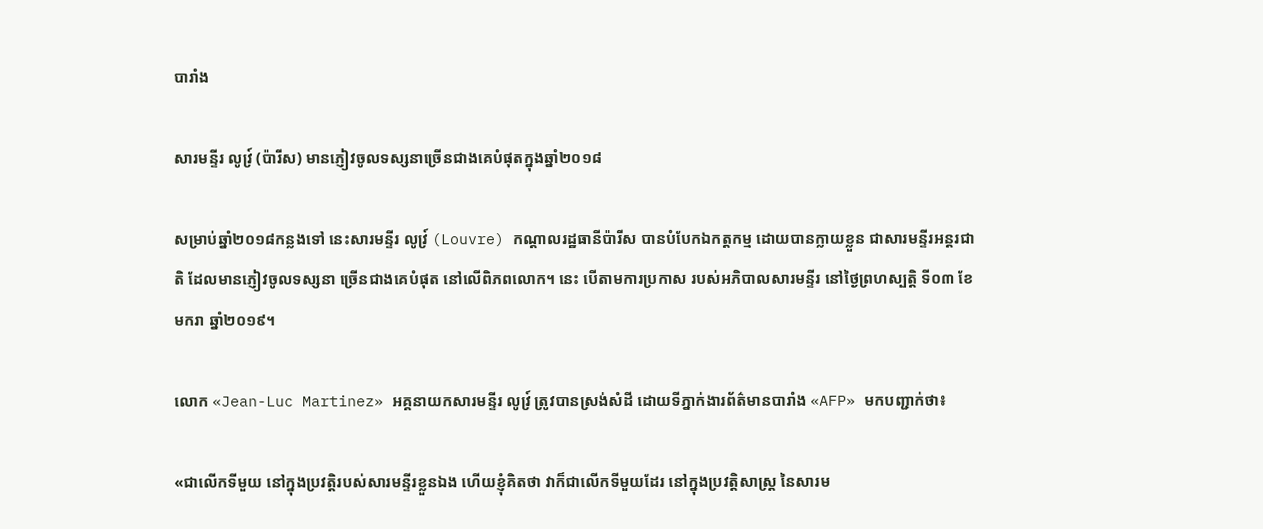បារាំង

សារមន្ទីរ លូវ្រ៍ (ប៉ារីស) មានភ្ញៀវចូលទស្សនាច្រើនជាងគេបំផុតក្នុងឆ្នាំ២០១៨

សម្រាប់ឆ្នាំ២០១៨កន្លងទៅ នេះសារមន្ទីរ លូវ្រ៍ (Louvre) កណ្ដាលរដ្ឋធានីប៉ារីស បានបំបែកឯកត្តកម្ម ដោយបានក្លាយខ្លួន ជាសារមន្ទីរអន្តរជាតិ ដែលមានភ្ញៀវចូលទស្សនា ច្រើនជាងគេបំផុត នៅលើពិភពលោក។ នេះ បើតាមការប្រកាស របស់អភិបាលសារមន្ទីរ នៅថ្ងៃព្រហស្បត្តិ ទី០៣ ខែមករា ឆ្នាំ២០១៩។

លោក «Jean-Luc Martinez» អគ្គនាយកសារមន្ទីរ លូវ្រ៍ ត្រូវបានស្រង់សំដី ដោយទីភ្នាក់ងារព័ត៌មានបារាំង «AFP» មកបញ្ជាក់ថា៖

«ជាលើកទីមួយ នៅក្នុងប្រវត្តិរបស់សារមន្ទីរខ្លួនឯង ហើយខ្ញុំគិតថា វាក៏ជាលើកទីមួយដែរ នៅក្នុងប្រវត្តិសាស្ត្រ នៃសារម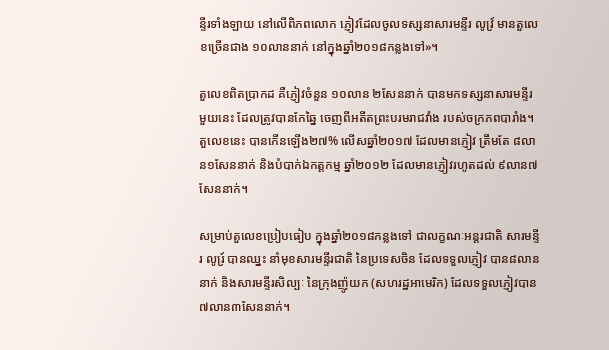ន្ទីរទាំងឡាយ នៅលើពិភពលោក ភ្ញៀវដែលចូលទស្សនាសារមន្ទីរ លូវ្រ៍ មានតួលេខច្រើនជាង ១០លាននាក់ នៅក្នុងឆ្នាំ២០១៨កន្លងទៅ»។

តួលេខពិតប្រាកដ គឺភ្ញៀវចំនួន ១០លាន ២សែននាក់ បានមកទស្សនាសារមន្ទីរមួយនេះ ដែលត្រូវបានកែឆ្នៃ ចេញពីអតីតព្រះបរមរាជវាំង របស់ចក្រភពបារាំង។ តួលេខនេះ បានកើនឡើង២៧% លើសឆ្នាំ២០១៧ ដែលមានភ្ញៀវ ត្រឹមតែ ៨លាន១សែននាក់ និងបំបាក់ឯកត្តកម្ម ឆ្នាំ២០១២ ដែលមានភ្ញៀវរហូតដល់ ៩លាន៧សែននាក់។

សម្រាប់តួលេខប្រៀបធៀប ក្នុងឆ្នាំ២០១៨កន្លងទៅ ជាលក្ខណៈអន្តរជាតិ សារមន្ទីរ លូរ្រ៍ បានឈ្នះ នាំមុខសារមន្ទីរជាតិ នៃប្រទេសចិន ដែលទទួលភ្ញៀវ បាន៨លាននាក់ និងសារមន្ទីរសិល្បៈ នៃក្រុងញ៉ូយក (សហរដ្ឋអាមេរិក) ដែលទទួលភ្ញៀវបាន ៧លាន៣សែននាក់។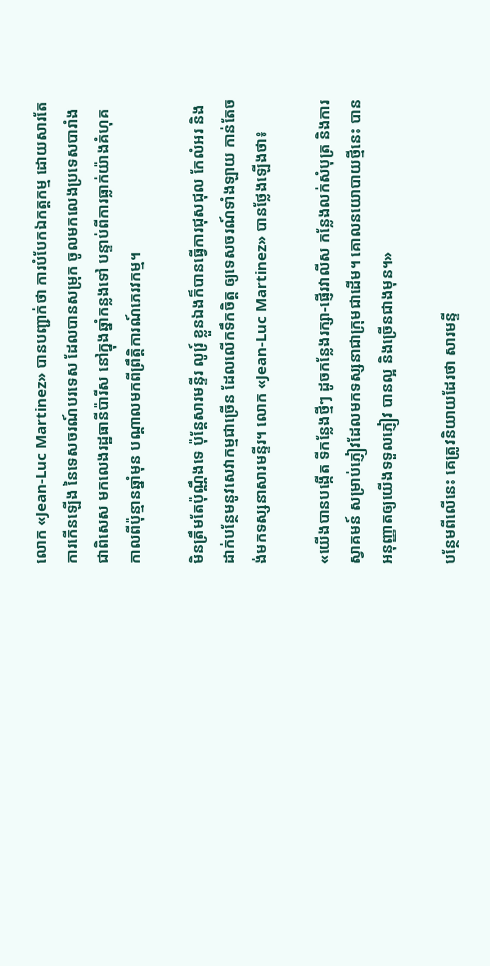លោក «Jean-Luc Martinez» បានបញ្ជាក់ថា ការបំបែកឯកត្តកម្ម ដោយសារតែការកើនឡើង នៃទេសចរណ៍បរទេស ដែលបានសម្រុក ចូលមកលេងប្រទេសបារាំង ជាពិសេស មកលេងរដ្ឋធានីប៉ារីស នៅក្នុងឆ្នាំកន្លងទៅ បន្ទាប់ពីការធ្លាក់យ៉ាងគំហុគ កាលពីប៉ុន្មានឆ្នាំមុន បណ្ដាលមកពីព្រឹត្តិការណ៍ភេរវកម្ម។

មិនត្រឹមតែប៉ុណ្ណឹងទេ ប៉ុន្តែសារមន្ទីរ លូរ្រ៍ ខ្លួនឯងក៏បានធ្វើការជុសជុល កែលំអរ និងដាក់បន្ថែមនូវសេវាកម្មជាច្រើន ដែលលើកទឹកចិត្ត ឲ្យទេសចរណ៍ទាំងឡាយ កាន់តែចង់មកទស្សនាសារមន្ទីរ។ លោក «Jean-Luc Martinez» បានថ្លែងឡើងថា៖

«យើងបានបង្កើត ទីកន្លែងថ្មីៗ ដូចកន្លែងរក្សា-ផ្ញើរវាលីស កន្លែងលក់សំបុត្រ និងការស្វាគមន៍ សម្រាប់ភ្ញៀវដែលមកទស្សនាជាក្រុមជាដើម។ គោលនយោបាយថ្មីនេះ បានអនុញ្ញាតឲ្យយើងទទួលភ្ញៀវ បានល្អ និងច្រើនជាងមុន។»

បន្ថែមពីលើនេះ គេត្រូវនិយាយដែរថា សារមន្ទី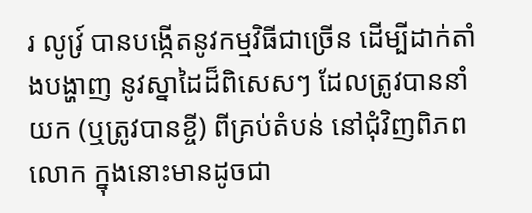រ លូវ្រ៍ បានបង្កើតនូវកម្មវិធីជាច្រើន ដើម្បីដាក់តាំងបង្ហាញ នូវស្នាដៃដ៏ពិសេសៗ ដែលត្រូវបាននាំយក (ឬត្រូវបានខ្ចី) ពីគ្រប់តំបន់ នៅជុំវិញពិភពលោក ក្នុងនោះមានដូចជា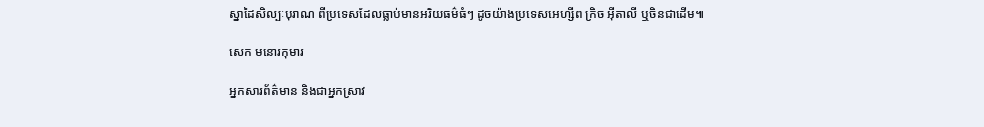ស្នាដៃសិល្បៈបុរាណ ពីប្រទេសដែលធ្លាប់មានអរិយធម៌ធំៗ ដូចយ៉ាងប្រទេសអេហ្សីព ក្រិច អ៊ីតាលី ឬចិនជាដើម៕

សេក មនោរកុមារ

អ្នកសារព័ត៌មាន និងជាអ្នកស្រាវ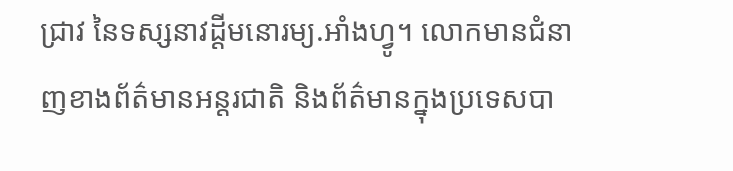ជ្រាវ នៃទស្សនាវដ្ដីមនោរម្យ.អាំងហ្វូ។ លោកមានជំនាញខាងព័ត៌មានអន្តរជាតិ និងព័ត៌មានក្នុងប្រទេសបា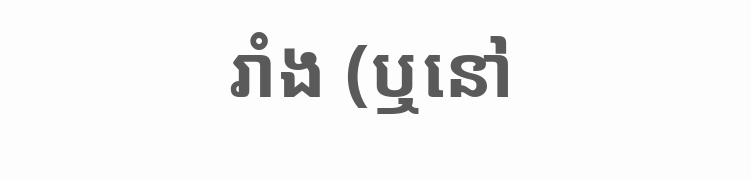រាំង (ឬនៅ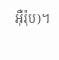អ៊ឺរ៉ុប)។